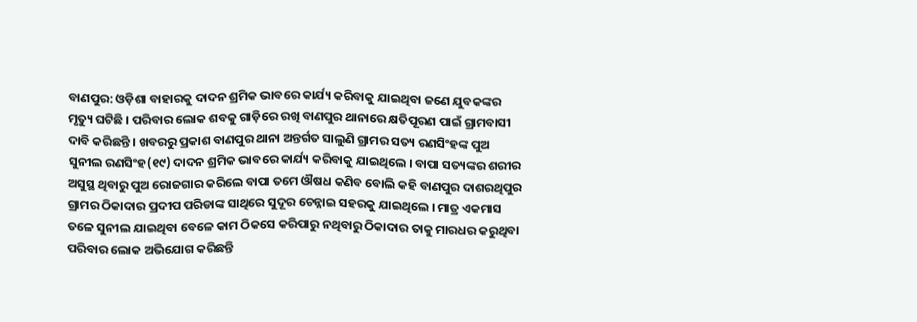ବାଣପୁର: ଓଡ଼ିଶା ବାହାରକୁ ଦାଦନ ଶ୍ରମିକ ଭାବରେ କାର୍ଯ୍ୟ କରିବାକୁ ଯାଇଥିବା ଜଣେ ଯୁବକଙ୍କର ମୃତ୍ୟୁ ଘଟିଛି । ପରିବାର ଲୋକ ଶବକୁ ଗାଡ଼ିରେ ରଖି ବାଣପୁର ଥାନାରେ କ୍ଷତିପୂରଣ ପାଇଁ ଗ୍ରାମବାସୀ ଦାବି କରିଛନ୍ତି । ଖବରରୁ ପ୍ରକାଶ ବାଣପୁର ଥାନା ଅନ୍ତର୍ଗତ ସାଲୁଣି ଗ୍ରାମର ସତ୍ୟ ରଣସିଂହଙ୍କ ପୁଅ ସୁନୀଲ ରଣସିଂହ(୧୯) ଦାଦନ ଶ୍ରମିକ ଭାବରେ କାର୍ଯ୍ୟ କରିବାକୁ ଯାଇଥିଲେ । ବାପା ସତ୍ୟଙ୍କର ଶରୀର ଅସୁସ୍ଥ ଥିବାରୁ ପୁଅ ରୋଜଗାର କରିଲେ ବାପା ତମେ ଔଷଧ କଣିବ ବୋଲି କହି ବାଣପୁର ଦାଶରଥିପୁର ଗ୍ରାମର ଠିକାଦାର ପ୍ରଦୀପ ପରିଡାଙ୍କ ସାଥିରେ ସୁଦୂର ଚେନ୍ନାଇ ସହରକୁ ଯାଇଥିଲେ । ମାତ୍ର ଏକମାସ ତଳେ ସୁନୀଲ ଯାଇଥିବା ବେଳେ କାମ ଠିକସେ କରିପାରୁ ନଥିବାରୁ ଠିକାଦାର ତାକୁ ମାରଧର କରୁଥିବା ପରିବାର ଲୋକ ଅଭିଯୋଗ କରିଛନ୍ତି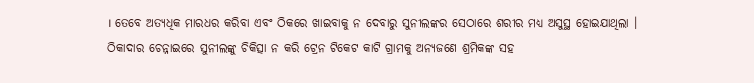। ତେବେ ଅତ୍ୟଧିକ ମାରଧର କରିବା ଏବଂ ଠିକରେ ଖାଇବାକୁ ନ ଦେବାରୁ ସୁନୀଲଙ୍କର ସେଠାରେ ଶରୀର ମଧ୍ୟ ଅସୁସ୍ଥ ହୋଇଯାଥିଲା ।
ଠିକାଦାର ଚେନ୍ନାଇରେ ସୁନୀଲଙ୍କୁ ଚିକିତ୍ସା ନ କରି ଟ୍ରେନ ଟିକେଟ କାଟି ଗ୍ରାମକୁ ଅନ୍ୟଜଣେ ଶ୍ରମିକଙ୍କ ସହ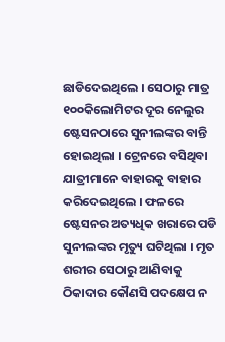ଛାଡିଦେଇଥିଲେ । ସେଠାରୁ ମାତ୍ର ୧୦୦କିଲୋମିଟର ଦୂର ନେଲୁର ଷ୍ଟେସନଠାରେ ସୁନୀଲଙ୍କର ବାନ୍ତି ହୋଇଥିଲା । ଟ୍ରେନରେ ବସିଥିବା ଯାତ୍ରୀମାନେ ବାହାରକୁ ବାହାର କରିଦେଇଥିଲେ । ଫଳରେ ଷ୍ଟେସନର ଅତ୍ୟଧିକ ଖରାରେ ପଡି ସୁନୀଲଙ୍କର ମୃତ୍ୟୁ ଘଟିଥିଲା । ମୃତ ଶରୀର ସେଠାରୁ ଆଣିବାକୁ ଠିକାଦାର କୌଣସି ପଦକ୍ଷେପ ନ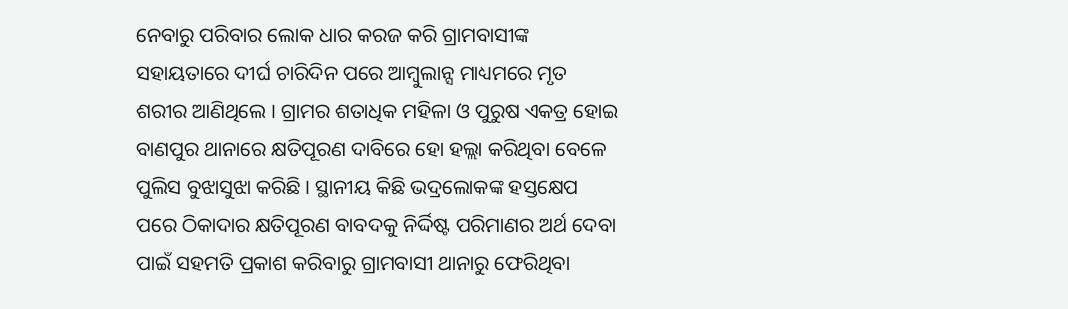ନେବାରୁ ପରିବାର ଲୋକ ଧାର କରଜ କରି ଗ୍ରାମବାସୀଙ୍କ ସହାୟତାରେ ଦୀର୍ଘ ଚାରିଦିନ ପରେ ଆମ୍ବୁଲାନ୍ସ ମାଧ୍ୟମରେ ମୃତ ଶରୀର ଆଣିଥିଲେ । ଗ୍ରାମର ଶତାଧିକ ମହିଳା ଓ ପୁରୁଷ ଏକତ୍ର ହୋଇ ବାଣପୁର ଥାନାରେ କ୍ଷତିପୂରଣ ଦାବିରେ ହୋ ହଲ୍ଲା କରିଥିବା ବେଳେ ପୁଲିସ ବୁଝାସୁଝା କରିଛି । ସ୍ଥାନୀୟ କିଛି ଭଦ୍ରଲୋକଙ୍କ ହସ୍ତକ୍ଷେପ ପରେ ଠିକାଦାର କ୍ଷତିପୂରଣ ବାବଦକୁ ନିର୍ଦ୍ଦିଷ୍ଟ ପରିମାଣର ଅର୍ଥ ଦେବା ପାଇଁ ସହମତି ପ୍ରକାଶ କରିବାରୁ ଗ୍ରାମବାସୀ ଥାନାରୁ ଫେରିଥିବା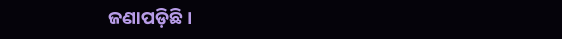ଜଣାପଡ଼ିଛି ।